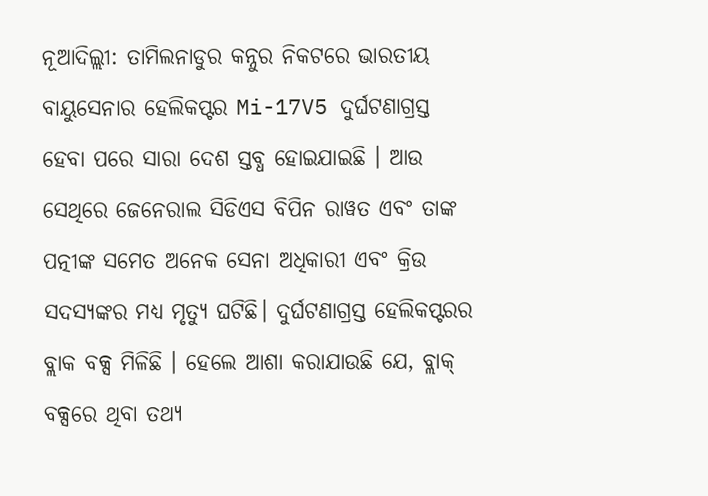ନୂଆଦିଲ୍ଲୀ: ତାମିଲନାଡୁର କନ୍ନୁର ନିକଟରେ ଭାରତୀୟ ବାୟୁସେନାର ହେଲିକପ୍ଟର Mi-17V5 ଦୁର୍ଘଟଣାଗ୍ରସ୍ତ ହେବା ପରେ ସାରା ଦେଶ ସ୍ତବ୍ଧ ହୋଇଯାଇଛି । ଆଉ ସେଥିରେ ଜେନେରାଲ ସିଡିଏସ ବିପିନ ରାୱତ ଏବଂ ତାଙ୍କ ପତ୍ନୀଙ୍କ ସମେତ ଅନେକ ସେନା ଅଧିକାରୀ ଏବଂ କ୍ରିଉ ସଦସ୍ୟଙ୍କର ମଧ୍ୟ ମୃତ୍ୟୁ ଘଟିଛି। ଦୁର୍ଘଟଣାଗ୍ରସ୍ତ ହେଲିକପ୍ଟରର ବ୍ଲାକ ବକ୍ସ ମିଳିଛି । ହେଲେ ଆଶା କରାଯାଉଛି ଯେ, ବ୍ଲାକ୍ ବକ୍ସରେ ଥିବା ତଥ୍ୟ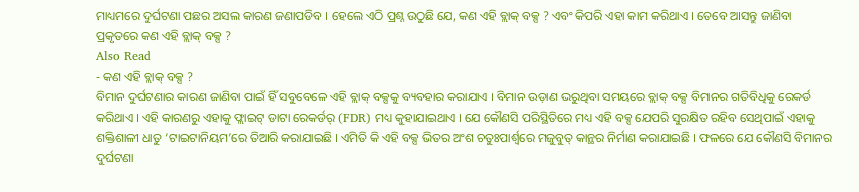ମାଧ୍ୟମରେ ଦୁର୍ଘଟଣା ପଛର ଅସଲ କାରଣ ଜଣାପଡିବ । ହେଲେ ଏଠି ପ୍ରଶ୍ନ ଉଠୁଛି ଯେ, କଣ ଏହି ବ୍ଲାକ୍ ବକ୍ସ ? ଏବଂ କିପରି ଏହା କାମ କରିଥାଏ । ତେବେ ଆସନ୍ତୁ ଜାଣିବା ପ୍ରକୃତରେ କଣ ଏହି ବ୍ଲାକ୍ ବକ୍ସ ?
Also Read
- କଣ ଏହି ବ୍ଲାକ୍ ବକ୍ସ ?
ବିମାନ ଦୁର୍ଘଟଣାର କାରଣ ଜାଣିବା ପାଇଁ ହିଁ ସବୁବେଳେ ଏହି ବ୍ଲାକ୍ ବକ୍ସକୁ ବ୍ୟବହାର କରାଯାଏ । ବିମାନ ଉଡ଼ାଣ ଭରୁଥିବା ସମୟରେ ବ୍ଲାକ୍ ବକ୍ସ ବିମାନର ଗତିବିଧିକୁ ରେକର୍ଡ କରିଥାଏ । ଏହି କାରଣରୁ ଏହାକୁ ଫ୍ଲାଇଟ୍ ଡାଟା ରେକର୍ଡର୍ (FDR) ମଧ୍ୟ କୁହାଯାଇଥାଏ । ଯେ କୌଣସି ପରିସ୍ଥିତିରେ ମଧ୍ୟ ଏହି ବକ୍ସ ଯେପରି ସୁରକ୍ଷିତ ରହିବ ସେଥିପାଇଁ ଏହାକୁ ଶକ୍ତିଶାଳୀ ଧାତୁ ‘ଟାଇଟାନିୟମ’ରେ ତିଆରି କରାଯାଇଛି । ଏମିତି କି ଏହି ବକ୍ସ ଭିତର ଅଂଶ ଚତୁଃପାର୍ଶ୍ୱରେ ମଜୁବୁତ୍ କାନ୍ଥର ନିର୍ମାଣ କରାଯାଇଛି । ଫଳରେ ଯେ କୌଣସି ବିମାନର ଦୁର୍ଘଟଣା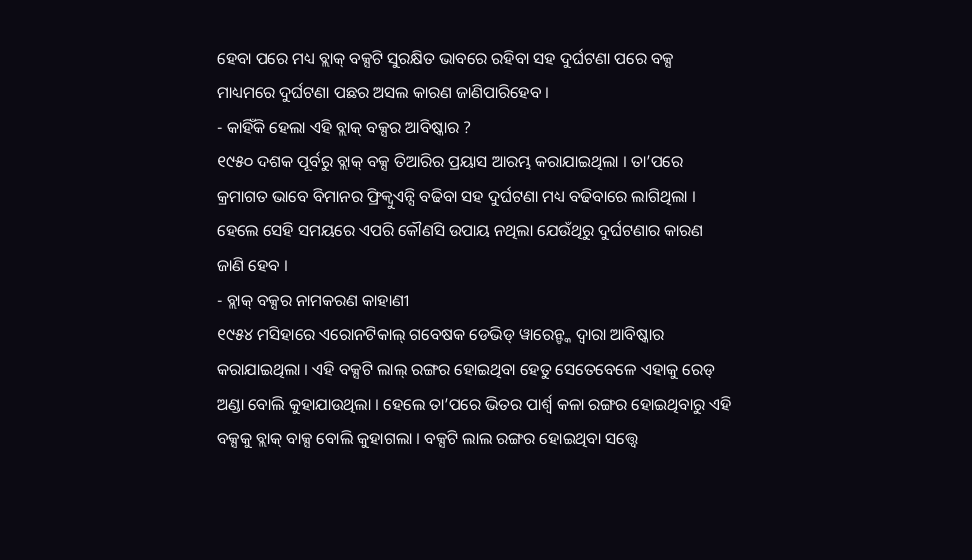ହେବା ପରେ ମଧ୍ୟ ବ୍ଲାକ୍ ବକ୍ସଟି ସୁରକ୍ଷିତ ଭାବରେ ରହିବା ସହ ଦୁର୍ଘଟଣା ପରେ ବକ୍ସ ମାଧ୍ୟମରେ ଦୁର୍ଘଟଣା ପଛର ଅସଲ କାରଣ ଜାଣିପାରିହେବ ।
- କାହିଁକି ହେଲା ଏହି ବ୍ଲାକ୍ ବକ୍ସର ଆବିଷ୍କାର ?
୧୯୫୦ ଦଶକ ପୂର୍ବରୁ ବ୍ଲାକ୍ ବକ୍ସ ତିଆରିର ପ୍ରୟାସ ଆରମ୍ଭ କରାଯାଇଥିଲା । ତା’ପରେ କ୍ରମାଗତ ଭାବେ ବିମାନର ଫ୍ରିକ୍ୱୁଏନ୍ସି ବଢିବା ସହ ଦୁର୍ଘଟଣା ମଧ୍ୟ ବଢିବାରେ ଲାଗିଥିଲା । ହେଲେ ସେହି ସମୟରେ ଏପରି କୌଣସି ଉପାୟ ନଥିଲା ଯେଉଁଥିରୁ ଦୁର୍ଘଟଣାର କାରଣ ଜାଣି ହେବ ।
- ବ୍ଲାକ୍ ବକ୍ସର ନାମକରଣ କାହାଣୀ
୧୯୫୪ ମସିହାରେ ଏରୋନଟିକାଲ୍ ଗବେଷକ ଡେଭିଡ୍ ୱାରେନ୍ଙ୍କ ଦ୍ୱାରା ଆବିଷ୍କାର କରାଯାଇଥିଲା । ଏହି ବକ୍ସଟି ଲାଲ୍ ରଙ୍ଗର ହୋଇଥିବା ହେତୁ ସେତେବେଳେ ଏହାକୁ ରେଡ୍ ଅଣ୍ଡା ବୋଲି କୁହାଯାଉଥିଲା । ହେଲେ ତା’ପରେ ଭିତର ପାର୍ଶ୍ୱ କଳା ରଙ୍ଗର ହୋଇଥିବାରୁ ଏହି ବକ୍ସକୁ ବ୍ଲାକ୍ ବାକ୍ସ ବୋଲି କୁହାଗଲା । ବକ୍ସଟି ଲାଲ ରଙ୍ଗର ହୋଇଥିବା ସତ୍ତ୍ୱେ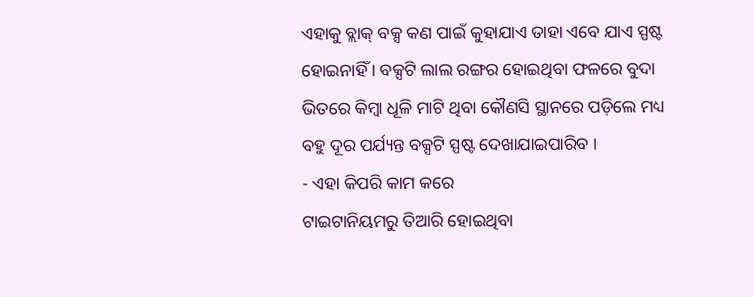ଏହାକୁ ବ୍ଲାକ୍ ବକ୍ସ କଣ ପାଇଁ କୁହାଯାଏ ତାହା ଏବେ ଯାଏ ସ୍ପଷ୍ଟ ହୋଇନାହିଁ । ବକ୍ସଟି ଲାଲ ରଙ୍ଗର ହୋଇଥିବା ଫଳରେ ବୁଦା ଭିତରେ କିମ୍ବା ଧୂଳି ମାଟି ଥିବା କୌଣସି ସ୍ଥାନରେ ପଡ଼ିଲେ ମଧ୍ୟ ବହୁ ଦୂର ପର୍ଯ୍ୟନ୍ତ ବକ୍ସଟି ସ୍ପଷ୍ଟ ଦେଖାଯାଇପାରିବ ।
- ଏହା କିପରି କାମ କରେ
ଟାଇଟାନିୟମରୁ ତିଆରି ହୋଇଥିବା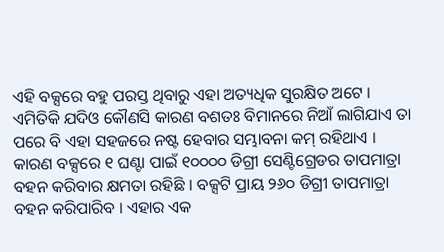ଏହି ବକ୍ସରେ ବହୁ ପରସ୍ତ ଥିବାରୁ ଏହା ଅତ୍ୟଧିକ ସୁରକ୍ଷିତ ଅଟେ । ଏମିତିକି ଯଦିଓ କୌଣସି କାରଣ ବଶତଃ ବିମାନରେ ନିଆଁ ଲାଗିଯାଏ ତା ପରେ ବି ଏହା ସହଜରେ ନଷ୍ଟ ହେବାର ସମ୍ଭାବନା କମ୍ ରହିଥାଏ । କାରଣ ବକ୍ସରେ ୧ ଘଣ୍ଟା ପାଇଁ ୧୦୦୦୦ ଡିଗ୍ରୀ ସେଣ୍ଟିଗ୍ରେଡର ତାପମାତ୍ରା ବହନ କରିବାର କ୍ଷମତା ରହିଛି । ବକ୍ସଟି ପ୍ରାୟ ୨୬୦ ଡିଗ୍ରୀ ତାପମାତ୍ରା ବହନ କରିପାରିବ । ଏହାର ଏକ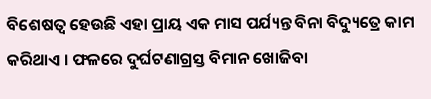ବିଶେଷତ୍ୱ ହେଉଛି ଏହା ପ୍ରାୟ ଏକ ମାସ ପର୍ଯ୍ୟନ୍ତ ବିନା ବିଦ୍ୟୁତ୍ରେ କାମ କରିଥାଏ । ଫଳରେ ଦୁର୍ଘଟଣାଗ୍ରସ୍ତ ବିମାନ ଖୋଜିବା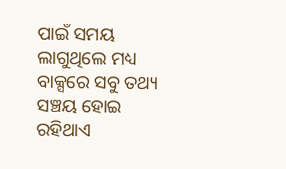ପାଇଁ ସମୟ ଲାଗୁଥିଲେ ମଧ୍ୟ ବାକ୍ସରେ ସବୁ ତଥ୍ୟ ସଞ୍ଚୟ ହୋଇ ରହିଥାଏ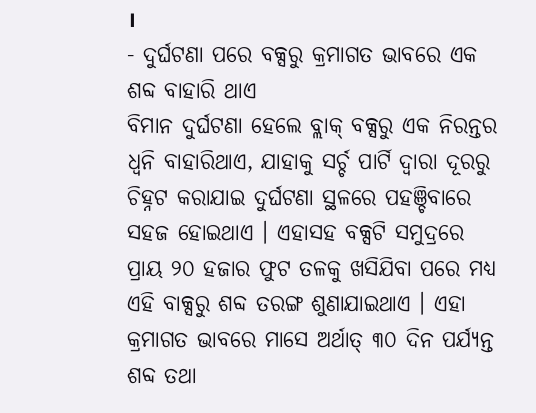।
- ଦୁର୍ଘଟଣା ପରେ ବକ୍ସରୁ କ୍ରମାଗତ ଭାବରେ ଏକ ଶବ୍ଦ ବାହାରି ଥାଏ
ବିମାନ ଦୁର୍ଘଟଣା ହେଲେ ବ୍ଲାକ୍ ବକ୍ସରୁ ଏକ ନିରନ୍ତର ଧ୍ୱନି ବାହାରିଥାଏ, ଯାହାକୁ ସର୍ଚ୍ଚ ପାର୍ଟି ଦ୍ୱାରା ଦୂରରୁ ଚିହ୍ନଟ କରାଯାଇ ଦୁର୍ଘଟଣା ସ୍ଥଳରେ ପହଞ୍ଚିବାରେ ସହଜ ହୋଇଥାଏ । ଏହାସହ ବକ୍ସଟି ସମୁଦ୍ରରେ ପ୍ରାୟ ୨୦ ହଜାର ଫୁଟ ତଳକୁ ଖସିଯିବା ପରେ ମଧ୍ୟ ଏହି ବାକ୍ସରୁ ଶବ୍ଦ ତରଙ୍ଗ ଶୁଣାଯାଇଥାଏ । ଏହା କ୍ରମାଗତ ଭାବରେ ମାସେ ଅର୍ଥାତ୍ ୩୦ ଦିନ ପର୍ଯ୍ୟନ୍ତ ଶବ୍ଦ ତଥା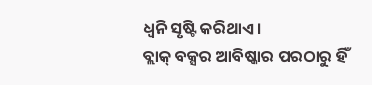ଧ୍ୱନି ସୃଷ୍ଟି କରିଥାଏ ।
ବ୍ଲାକ୍ ବକ୍ସର ଆବିଷ୍କାର ପରଠାରୁ ହିଁ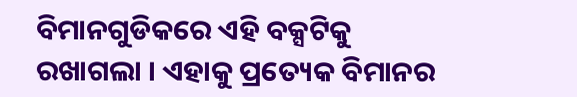ବିମାନଗୁଡିକରେ ଏହି ବକ୍ସଟିକୁ ରଖାଗଲା । ଏହାକୁ ପ୍ରତ୍ୟେକ ବିମାନର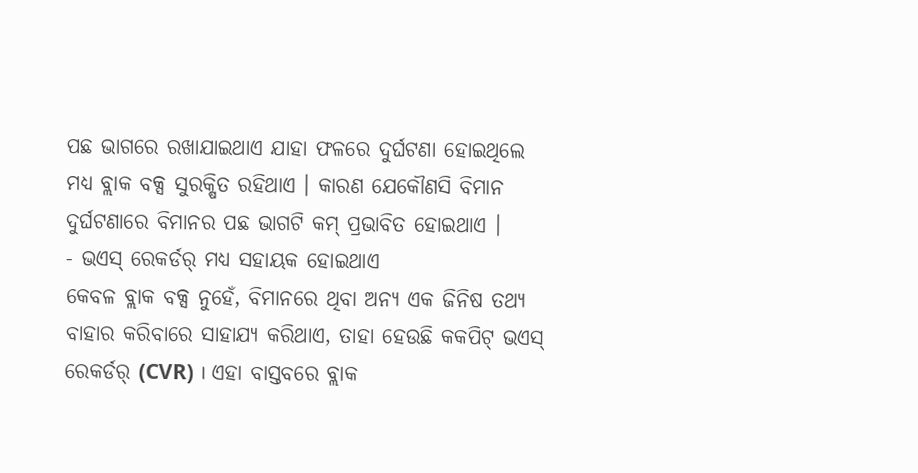ପଛ ଭାଗରେ ରଖାଯାଇଥାଏ ଯାହା ଫଳରେ ଦୁର୍ଘଟଣା ହୋଇଥିଲେ ମଧ୍ୟ ବ୍ଲାକ ବକ୍ସ ସୁରକ୍ଷିତ ରହିଥାଏ । କାରଣ ଯେକୌଣସି ବିମାନ ଦୁର୍ଘଟଣାରେ ବିମାନର ପଛ ଭାଗଟି କମ୍ ପ୍ରଭାବିତ ହୋଇଥାଏ ।
- ଭଏସ୍ ରେକର୍ଡର୍ ମଧ୍ୟ ସହାୟକ ହୋଇଥାଏ
କେବଳ ବ୍ଲାକ ବକ୍ସ ନୁହେଁ, ବିମାନରେ ଥିବା ଅନ୍ୟ ଏକ ଜିନିଷ ତଥ୍ୟ ବାହାର କରିବାରେ ସାହାଯ୍ୟ କରିଥାଏ, ତାହା ହେଉଛି କକପିଟ୍ ଭଏସ୍ ରେକର୍ଡର୍ (CVR) । ଏହା ବାସ୍ତବରେ ବ୍ଲାକ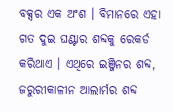ବକ୍ସର ଏକ ଅଂଶ । ବିମାନରେ ଏହା ଗତ ଦୁଇ ଘଣ୍ଟାର ଶବ୍ଦକୁ ରେକର୍ଡ କରିଥାଏ । ଏଥିରେ ଇଞ୍ଜିନର ଶବ୍ଦ, ଜରୁରୀକାଳୀନ ଆଲାର୍ମର ଶବ୍ଦ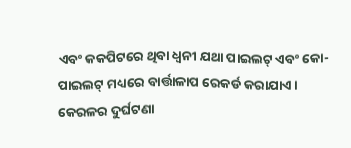ଏବଂ କକପିଟରେ ଥିବା ଧ୍ୱନୀ ଯଥା ପାଇଲଟ୍ ଏବଂ କୋ-ପାଇଲଟ୍ ମଧ୍ୟରେ ବାର୍ତ୍ତାଳାପ ରେକର୍ଡ କରାଯାଏ । କେରଳର ଦୁର୍ଘଟଣା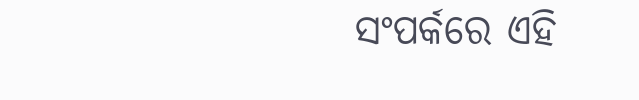ସଂପର୍କରେ ଏହି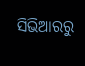ସିଭିଆରରୁ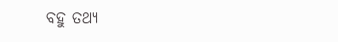ବହୁ ତଥ୍ୟ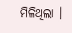ମିଳିଥିଲା ।